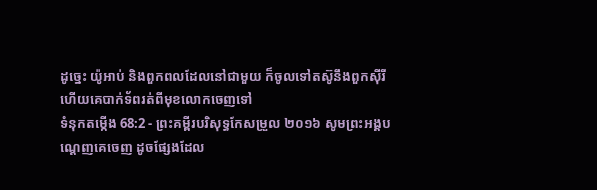ដូច្នេះ យ៉ូអាប់ និងពួកពលដែលនៅជាមួយ ក៏ចូលទៅតស៊ូនឹងពួកស៊ីរី ហើយគេបាក់ទ័ពរត់ពីមុខលោកចេញទៅ
ទំនុកតម្កើង 68:2 - ព្រះគម្ពីរបរិសុទ្ធកែសម្រួល ២០១៦ សូមព្រះអង្គបណ្តេញគេចេញ ដូចផ្សែងដែល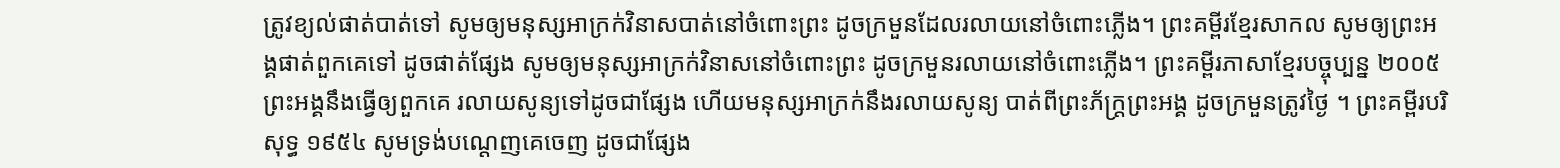ត្រូវខ្យល់ផាត់បាត់ទៅ សូមឲ្យមនុស្សអាក្រក់វិនាសបាត់នៅចំពោះព្រះ ដូចក្រមួនដែលរលាយនៅចំពោះភ្លើង។ ព្រះគម្ពីរខ្មែរសាកល សូមឲ្យព្រះអង្គផាត់ពួកគេទៅ ដូចផាត់ផ្សែង សូមឲ្យមនុស្សអាក្រក់វិនាសនៅចំពោះព្រះ ដូចក្រមួនរលាយនៅចំពោះភ្លើង។ ព្រះគម្ពីរភាសាខ្មែរបច្ចុប្បន្ន ២០០៥ ព្រះអង្គនឹងធ្វើឲ្យពួកគេ រលាយសូន្យទៅដូចជាផ្សែង ហើយមនុស្សអាក្រក់នឹងរលាយសូន្យ បាត់ពីព្រះភ័ក្ត្រព្រះអង្គ ដូចក្រមួនត្រូវថ្ងៃ ។ ព្រះគម្ពីរបរិសុទ្ធ ១៩៥៤ សូមទ្រង់បណ្តេញគេចេញ ដូចជាផ្សែង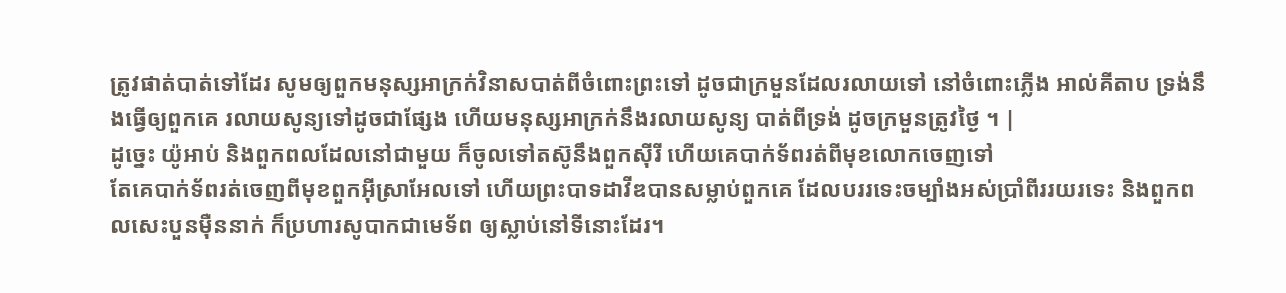ត្រូវផាត់បាត់ទៅដែរ សូមឲ្យពួកមនុស្សអាក្រក់វិនាសបាត់ពីចំពោះព្រះទៅ ដូចជាក្រមួនដែលរលាយទៅ នៅចំពោះភ្លើង អាល់គីតាប ទ្រង់នឹងធ្វើឲ្យពួកគេ រលាយសូន្យទៅដូចជាផ្សែង ហើយមនុស្សអាក្រក់នឹងរលាយសូន្យ បាត់ពីទ្រង់ ដូចក្រមួនត្រូវថ្ងៃ ។ |
ដូច្នេះ យ៉ូអាប់ និងពួកពលដែលនៅជាមួយ ក៏ចូលទៅតស៊ូនឹងពួកស៊ីរី ហើយគេបាក់ទ័ពរត់ពីមុខលោកចេញទៅ
តែគេបាក់ទ័ពរត់ចេញពីមុខពួកអ៊ីស្រាអែលទៅ ហើយព្រះបាទដាវីឌបានសម្លាប់ពួកគេ ដែលបររទេះចម្បាំងអស់ប្រាំពីររយរទេះ និងពួកពលសេះបួនម៉ឺននាក់ ក៏ប្រហារសូបាកជាមេទ័ព ឲ្យស្លាប់នៅទីនោះដែរ។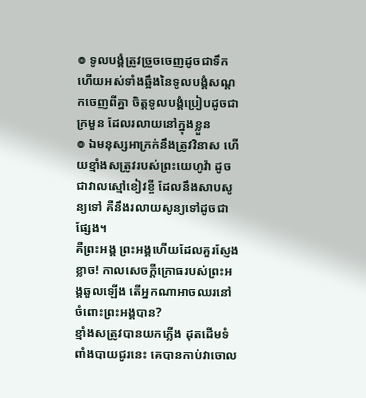៙ ទូលបង្គំត្រូវច្រួចចេញដូចជាទឹក ហើយអស់ទាំងឆ្អឹងនៃទូលបង្គំសណ្តកចេញពីគ្នា ចិត្តទូលបង្គំប្រៀបដូចជាក្រមួន ដែលរលាយនៅក្នុងខ្លួន
៙ ឯមនុស្សអាក្រក់នឹងត្រូវវិនាស ហើយខ្មាំងសត្រូវរបស់ព្រះយេហូវ៉ា ដូចជាវាលស្មៅខៀវខ្ចី ដែលនឹងសាបសូន្យទៅ គឺនឹងរលាយសូន្យទៅដូចជាផ្សែង។
គឺព្រះអង្គ ព្រះអង្គហើយដែលគួរស្ញែងខ្លាច! កាលសេចក្ដីក្រោធរបស់ព្រះអង្គឆួលឡើង តើអ្នកណាអាចឈរនៅចំពោះព្រះអង្គបាន?
ខ្មាំងសត្រូវបានយកភ្លើង ដុតដើមទំពាំងបាយជូរនេះ គេបានកាប់វាចោល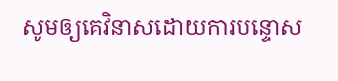សូមឲ្យគេវិនាសដោយការបន្ទោស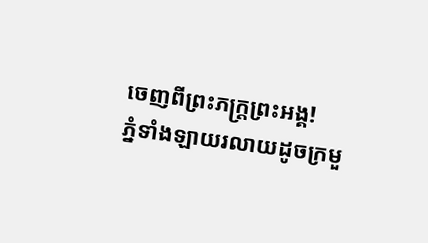ចេញពីព្រះភក្ត្រព្រះអង្គ!
ភ្នំទាំងឡាយរលាយដូចក្រមួ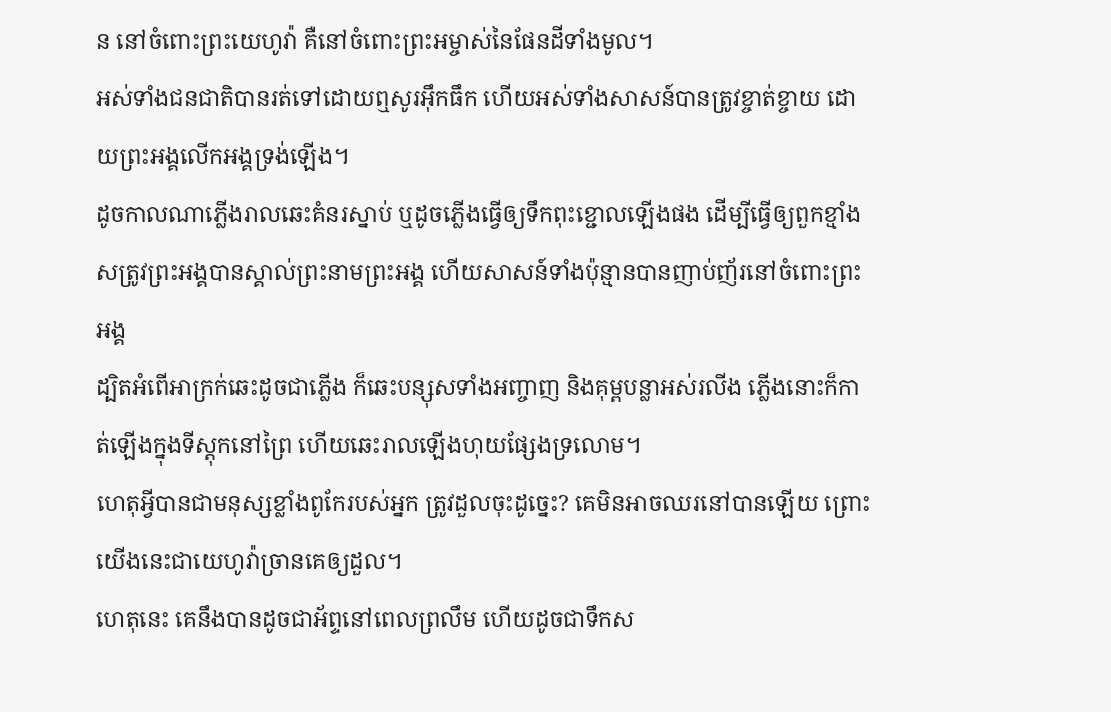ន នៅចំពោះព្រះយេហូវ៉ា គឺនៅចំពោះព្រះអម្ចាស់នៃផែនដីទាំងមូល។
អស់ទាំងជនជាតិបានរត់ទៅដោយឮសូរអ៊ឹកធឹក ហើយអស់ទាំងសាសន៍បានត្រូវខ្ចាត់ខ្ចាយ ដោយព្រះអង្គលើកអង្គទ្រង់ឡើង។
ដូចកាលណាភ្លើងរាលឆេះគំនរស្នាប់ ឬដូចភ្លើងធ្វើឲ្យទឹកពុះខ្ជោលឡើងផង ដើម្បីធ្វើឲ្យពួកខ្មាំងសត្រូវព្រះអង្គបានស្គាល់ព្រះនាមព្រះអង្គ ហើយសាសន៍ទាំងប៉ុន្មានបានញាប់ញ័រនៅចំពោះព្រះអង្គ
ដ្បិតអំពើអាក្រក់ឆេះដូចជាភ្លើង ក៏ឆេះបន្សុសទាំងអញ្ចាញ និងគុម្ពបន្លាអស់រលីង ភ្លើងនោះក៏កាត់ឡើងក្នុងទីស្តុកនៅព្រៃ ហើយឆេះរាលឡើងហុយផ្សែងទ្រលោម។
ហេតុអ្វីបានជាមនុស្សខ្លាំងពូកែរបស់អ្នក ត្រូវដួលចុះដូច្នេះ? គេមិនអាចឈរនៅបានឡើយ ព្រោះយើងនេះជាយេហូវ៉ាច្រានគេឲ្យដួល។
ហេតុនេះ គេនឹងបានដូចជាអ័ព្ទនៅពេលព្រលឹម ហើយដូចជាទឹកស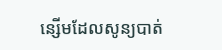ន្សើមដែលសូន្យបាត់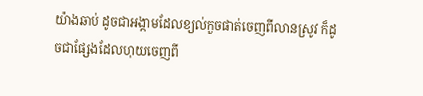យ៉ាងឆាប់ ដូចជាអង្កាមដែលខ្យល់កួចផាត់ចេញពីលានស្រូវ ក៏ដូចជាផ្សែងដែលហុយចេញពី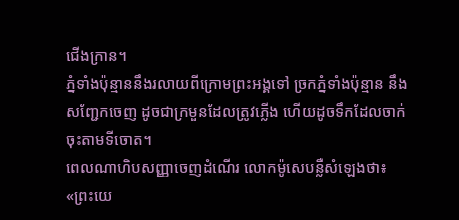ជើងក្រាន។
ភ្នំទាំងប៉ុន្មាននឹងរលាយពីក្រោមព្រះអង្គទៅ ច្រកភ្នំទាំងប៉ុន្មាន នឹងសញ្ជែកចេញ ដូចជាក្រមួនដែលត្រូវភ្លើង ហើយដូចទឹកដែលចាក់ចុះតាមទីចោត។
ពេលណាហិបសញ្ញាចេញដំណើរ លោកម៉ូសេបន្លឺសំឡេងថា៖ «ព្រះយេ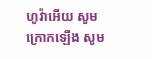ហូវ៉ាអើយ សូមក្រោកឡើង សូម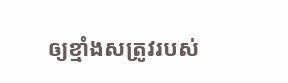ឲ្យខ្មាំងសត្រូវរបស់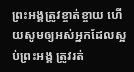ព្រះអង្គត្រូវខ្ចាត់ខ្ចាយ ហើយសូមឲ្យអស់អ្នកដែលស្អប់ព្រះអង្គ ត្រូវរត់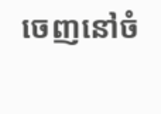ចេញនៅចំ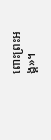ពោះព្រះអង្គ»។